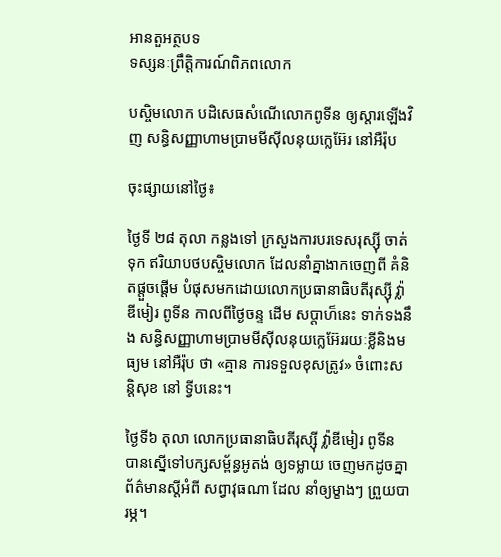អានតួអត្ថបទ
ទស្សនៈព្រឹត្តិការណ៍ពិភពលោក

បស្ចិមលោក បដិសេធសំណើលោកពូទីន ឲ្យស្តារឡើងវិញ សន្ធិសញ្ញាហាមប្រាមមីស៊ីលនុយក្លេអ៊ែរ នៅអឺរ៉ុប

ចុះផ្សាយនៅថ្ងៃ៖

ថ្ងៃទី ២៨ តុលា កន្លងទៅ ក្រសួងការបរទេសរុស្ស៊ី ចាត់ទុក ឥរិយាបថបស្ចិមលោក ដែលនាំគ្នាងាកចេញពី គំនិតផ្តួចផ្តើម បំផុសមកដោយលោកប្រធានាធិបតីរុស្ស៊ី វ៉្លាឌីមៀរ ពូទីន កាលពីថ្ងៃចន្ទ ដើម សប្តាហ៏នេះ ទាក់ទងនឹង សន្ធិសញ្ញាហាមប្រាមមីស៊ីលនុយក្លេអ៊ែររយៈខ្លីនិងមធ្យម នៅអឺរ៉ុប ថា «គ្មាន ការទទួលខុសត្រូវ» ចំពោះសន្តិសុខ នៅ ទ្វីបនេះ។

ថ្ងៃទី៦ តុលា លោកប្រធានាធិបតីរុស្ស៊ី វ៉្លាឌីមៀរ ពូទីន បានស្នើទៅបក្សសម្ព័ន្ធអូតង់ ឲ្យទម្លាយ ចេញមកដូចគ្នា ព័ត៌មានស្តីអំពី សព្វាវុធណា ដែល នាំឲ្យម្ខាងៗ ព្រួយបារម្ភ។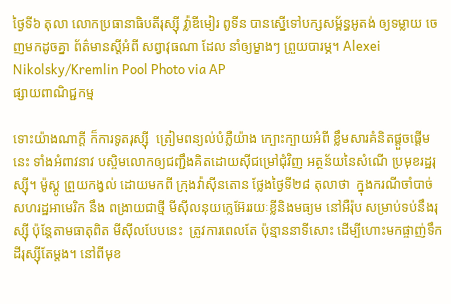ថ្ងៃទី៦ តុលា លោកប្រធានាធិបតីរុស្ស៊ី វ៉្លាឌីមៀរ ពូទីន បានស្នើទៅបក្សសម្ព័ន្ធអូតង់ ឲ្យទម្លាយ ចេញមកដូចគ្នា ព័ត៌មានស្តីអំពី សព្វាវុធណា ដែល នាំឲ្យម្ខាងៗ ព្រួយបារម្ភ។ Alexei Nikolsky/Kremlin Pool Photo via AP
ផ្សាយពាណិជ្ជកម្ម

ទោះយ៉ាងណាក្តី ក៏ការទូតរុស្ស៊ី  ត្រៀមពន្យល់បំភ្លឺយ៉ាង ក្បោះក្បាយអំពី ខ្លឹមសារគំនិតផ្តួចផ្តើមនេះ ទាំងអំពាវនាវ បស្ចិមលោកឲ្យជញ្ជឹងគិតដោយស៊ីជម្រៅជុំវិញ អត្ថន័យនៃសំណើ ប្រមុខរដ្ឋរុស្ស៊ី។ ម៉ូស្គូ ព្រួយកង្វល់ ដោយមកពី ក្រុងវ៉ាស៊ីនតោន ថ្លែងថ្ងៃទី២៨ តុលាថា  ក្នុងករណីចាំបាច់ សហរដ្ឋអាមេរិក នឹង ពង្រាយជាថ្មី មីស៊ីលនុយក្លេអ៊ែររយៈខ្លីនិងមធ្យម នៅអឺរ៉ុប សម្រាប់ទប់នឹងរុស្ស៊ី ប៉ុន្តែតាមធាតុពិត មីស៊ីលបែបនេះ  ត្រូវការពេលតែ ប៉ុន្មាននាទីសោះ ដើម្បីហោះមកផ្ចាញ់ទឹកដីរុស្ស៊ីតែម្តង។ នៅពីមុខ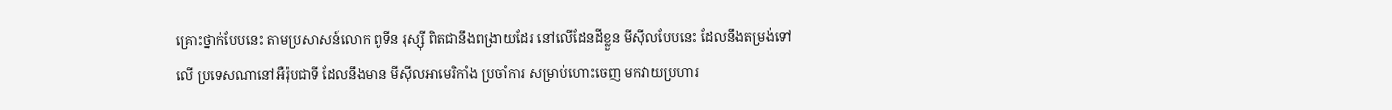គ្រោះថ្នាក់បែបនេះ តាមប្រសាសន៍លោក ពូទីន រុស្ស៊ី ពិតជានឹងពង្រាយដែរ នៅលើដែនដីខ្លួន មីស៊ីលបែបនេះ ដែលនឹងតម្រង់ទៅលើ ប្រទេសណានៅអឺរ៉ុបជាទី ដែលនឹងមាន មីស៊ីលអាមេរិកាំង ប្រចាំការ សម្រាប់ហោះចេញ មកវាយប្រហារ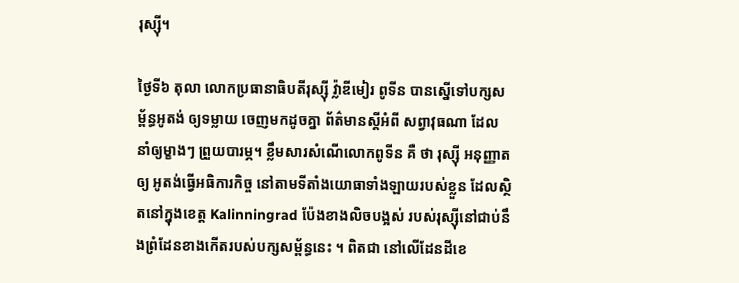រុស្ស៊ី។

ថ្ងៃទី៦ តុលា លោកប្រធានាធិបតីរុស្ស៊ី វ៉្លាឌីមៀរ ពូទីន បានស្នើទៅបក្សសម្ព័ន្ធអូតង់ ឲ្យទម្លាយ ចេញមកដូចគ្នា ព័ត៌មានស្តីអំពី សព្វាវុធណា ដែល នាំឲ្យម្ខាងៗ ព្រួយបារម្ភ។ ខ្លឹមសារសំណើលោកពូទីន គឺ ថា រុស្ស៊ី អនុញ្ញាតឲ្យ អូតង់ធ្វើអធិការកិច្ច នៅតាមទីតាំងយោធាទាំងឡាយរបស់ខ្លួន ដែលស្ថិតនៅក្នុងខេត្ត Kalinningrad ប៉ែងខាងលិចបង្អស់ របស់រុស្ស៊ីនៅជាប់នឹងព្រំដែនខាងកើតរបស់បក្សសម្ព័ន្ធនេះ ។ ពិតជា នៅលើដែនដីខេ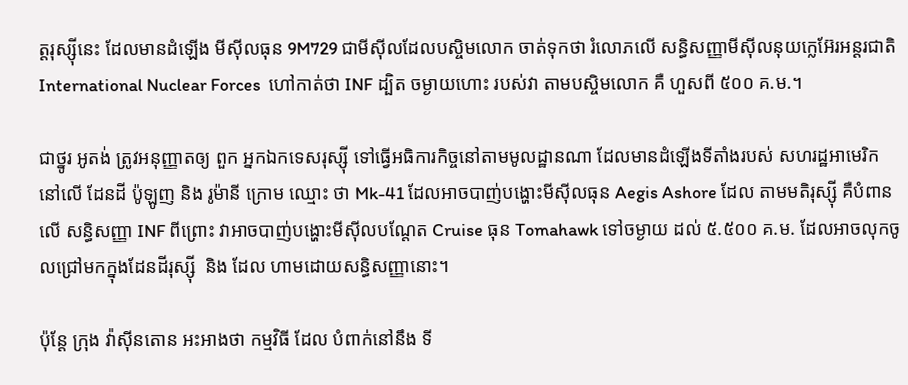ត្តរុស្ស៊ីនេះ ដែលមានដំឡើង មីស៊ីលធុន 9M729 ជាមីស៊ីលដែលបស្ចិមលោក ចាត់ទុកថា រំលោភលើ សន្ធិសញ្ញាមីស៊ីលនុយក្លេអ៊ែរអន្តរជាតិ International Nuclear Forces  ហៅកាត់ថា INF ដ្បិត ចម្ងាយហោះ របស់វា តាមបស្ចិមលោក គឺ ហួសពី ៥០០ គ.ម.។

ជាថ្នូរ អូតង់ ត្រូវអនុញ្ញាតឲ្យ ពួក អ្នកឯកទេសរុស្ស៊ី ទៅធ្វើអធិការកិច្ចនៅតាមមូលដ្ឋានណា ដែលមានដំឡើងទីតាំងរបស់ សហរដ្ឋអាមេរិក នៅលើ ដែនដី ប៉ូឡូញ និង រូម៉ានី ក្រោម ឈ្មោះ ថា Mk-41 ដែលអាចបាញ់បង្ហោះមីស៊ីលធុន Aegis Ashore ដែល តាមមតិរុស្ស៊ី គឺបំពានលើ សន្ធិសញ្ញា INF ពីព្រោះ វាអាចបាញ់បង្ហោះមីស៊ីលបណ្តែត Cruise ធុន Tomahawk ទៅចម្ងាយ ដល់ ៥.៥០០ គ.ម. ដែលអាចលុកចូលជ្រៅមកក្នុងដែនដីរុស្ស៊ី  និង ដែល ហាមដោយសន្ធិសញ្ញានោះ។

ប៉ុន្តែ ក្រុង វ៉ាស៊ីនតោន អះអាងថា កម្មវិធី ដែល បំពាក់នៅនឹង ទី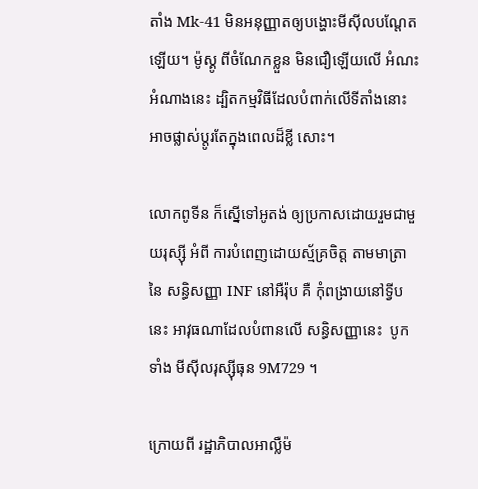តាំង Mk-41 មិនអនុញ្ញាតឲ្យបង្ហោះមីស៊ីលបណ្តែត ឡើយ។ ម៉ូស្គូ ពីចំណែកខ្លួន មិនជឿឡើយលើ អំណះអំណាងនេះ ដ្បិតកម្មវិធីដែលបំពាក់លើទីតាំងនោះ អាចផ្លាស់ប្តូរតែក្នុងពេលដ៏ខ្លី សោះ។

លោកពូទីន ក៏ស្នើទៅអូតង់ ឲ្យប្រកាសដោយរួមជាមួយរុស្ស៊ី អំពី ការបំពេញដោយស្ម័គ្រចិត្ត តាមមាត្រានៃ សន្ធិសញ្ញា INF នៅអឺរ៉ុប គឺ កុំពង្រាយនៅទ្វីបនេះ អាវុធណាដែលបំពានលើ សន្ធិសញ្ញានេះ  បូកទាំង មីស៊ីលរុស្ស៊ីធុន 9M729 ។

ក្រោយពី រដ្ឋាភិបាលអាល្លឺម៉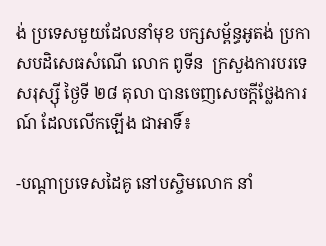ង់ ប្រទេសមួយដែលនាំមុខ បក្សសម្ព័ន្ធអូតង់ ប្រកាសបដិសេធសំណើ លោក ពូទីន  ក្រសួងការបរទេសរុស្ស៊ី ថ្ងៃទី ២៨ តុលា បានចេញសេចក្តីថ្លែងការណ៍ ដែលលើកឡើង ជាអាទិ៍៖

-បណ្តាប្រទេសដៃគូ នៅបស្ចិមលោក នាំ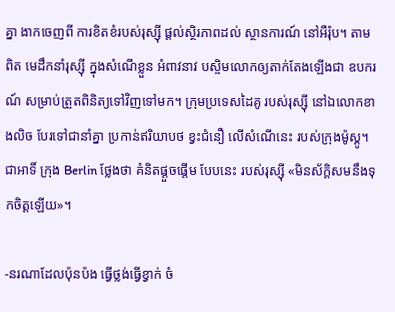គ្នា ងាកចេញពី ការខិតខំរបស់រុស្ស៊ី ផ្តល់ស្ថិរភាពដល់ ស្ថានការណ៍ នៅអឺរ៉ុប។ តាមពិត មេដឹកនាំរុស្ស៊ី ក្នុងសំណើខ្លួន អំពាវនាវ បស្ចិមលោកឲ្យតាក់តែងឡើងជា ឧបករណ៍ សម្រាប់ត្រួតពិនិត្យទៅវិញទៅមក។ ក្រុមប្រទេសដៃគូ របស់រុស្ស៊ី នៅឯលោកខាងលិច បែរទៅជានាំគ្នា ប្រកាន់ឥរិយាបថ ខ្វះជំនឿ លើសំណើនេះ របស់ក្រុងម៉ូស្គូ។ ជាអាទិ៍ ក្រុង Berlin ថ្លែងថា គំនិតផ្តួចផ្តើម បែបនេះ របស់រុស្ស៊ី «មិនស័ក្តិសមនឹងទុកចិត្តឡើយ»។

-នរណាដែលប៉ុនប៉ង ធ្វើថ្លង់ធ្វើខ្វាក់ ចំ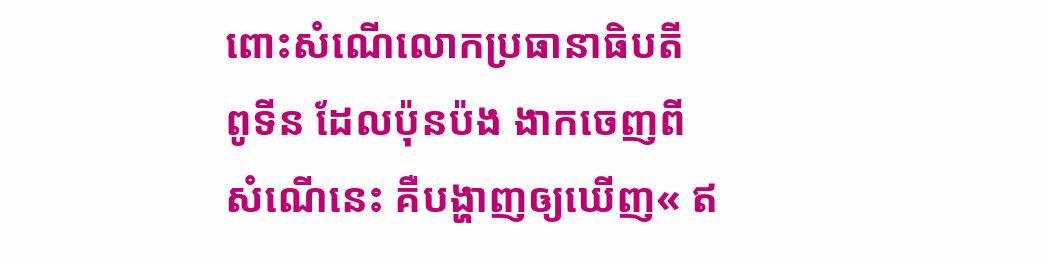ពោះសំណើលោកប្រធានាធិបតី ពូទីន ដែលប៉ុនប៉ង ងាកចេញពី សំណើនេះ គឺបង្ហាញឲ្យឃើញ« ឥ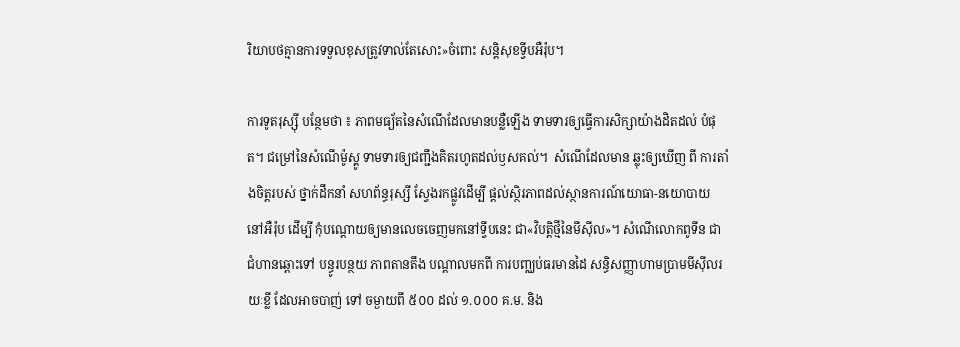រិយាបថគ្មានការទទួលខុសត្រូវទាល់តែសោះ»ចំពោះ សន្តិសុខទ្វីបអឺរ៉ុប។

ការទូតរុស្ស៊ី បន្ថែមថា ៖ ភាពមធ្យ័តនៃសំណើដែលមានបន្លឺឡើង ទាមទារឲ្យធ្វើការសិក្សាយ៉ាងដិតដល់ បំផុត។ ជម្រៅនៃសំណើម៉ូស្គូ ទាមទារឲ្យជញ្ជឹងគិតរហូតដល់ឫសគល់។  សំណើដែលមាន ឆ្លុះឲ្យឃើញ ពី ការតាំងចិត្តរបស់ ថ្នាក់ដឹកនាំ សហព័ន្ធរុស្សី ស្វែងរកផ្លូវដើម្បី ផ្តល់ស្ថិរភាពដល់ស្ថានការណ៍យោធា-នយោបាយ នៅអឺរ៉ុប ដើម្បី កុំបណ្តោយឲ្យមានលេចចេញមកនៅទ្វីបនេះ ជា«វិបត្តិថ្មីនៃមីស៊ីល»។ សំណើលោកពូទីន ជា ជំហានឆ្ពោះទៅ បន្ធូរបន្ថយ ភាពតានតឹង បណ្តាលមកពី ការបញ្ឈប់ធរមានដៃ សន្ធិសញ្ញាហាមប្រាមមីស៊ីលរយៈខ្លី ដែលអាចបាញ់ ទៅ ចម្ងាយពី ៥០០ ដល់ ១.០០០ គ.ម. និង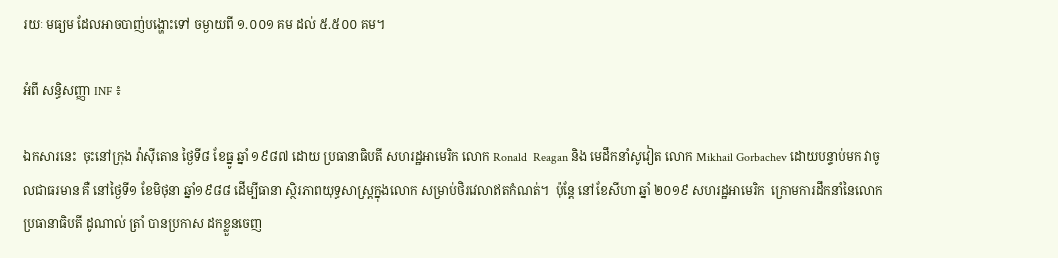រយៈ មធ្យម ដែលអាចបាញ់បង្ហោះទៅ ចម្ងាយពី ១.០០១ គម ដល់ ៥.៥០០ គម។

អំពី សន្ធិសញ្ញា INF ៖

ឯកសារនេះ  ចុះនៅក្រុង វ៉ាស៊ីតោន ថ្ងៃទី៨ ខែធ្នូ ឆ្នាំ ១៩៨៧ ដោយ ប្រធានាធិបតី សហរដ្ឋអាមេរិក លោក Ronald  Reagan និង មេដឹកនាំសូវៀត លោក Mikhail Gorbachev ដោយបន្ទាប់មក វាចូលជាធរមាន គឺ នៅថ្ងៃទី១ ខែមិថុនា ឆ្នាំ១៩៨៨ ដើម្បីធានា ស្ថិរភាពយុទ្ធសាស្ត្រក្នុងលោក សម្រាប់ថិរវេលាឥតកំណត់។  ប៉ុន្តែ នៅខែសីហា ឆ្នាំ ២០១៩ សហរដ្ឋអាមេរិក  ក្រោមការដឹកនាំនៃលោកប្រធានាធិបតី ដូណាល់ ត្រាំ បានប្រកាស ដកខ្លួនចេញ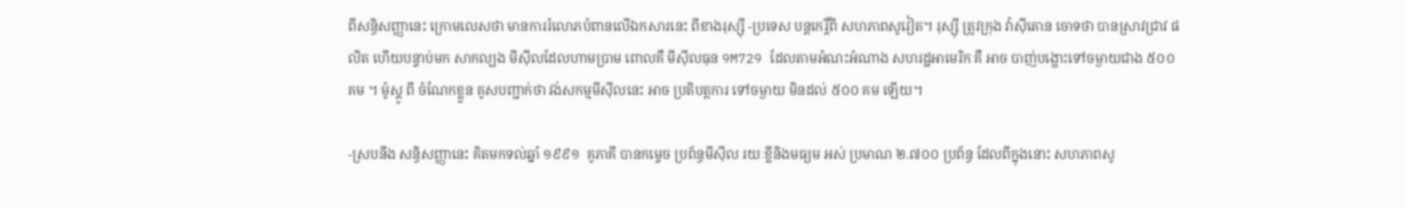ពីសន្ធិសញ្ញានេះ ក្រោមលេសថា មានការរំលោភបំពានលើឯកសារនេះ ពីខាងរុស្ស៊ី -ប្រទេស បន្តកេរ្តិ៍ពី សហភាពសូវៀត។ រុស្ស៊ី ត្រូវក្រុង វ៉ាស៊ីតោន ចោទថា បានស្រាវជ្រាវ ផលិត ហើយបន្ទាប់មក សាកល្បង មីស៊ីលដែលហាមប្រាម ពោលគឺ មីស៊ីលធុន 9M729 ដែលតាមអំណះអំណាង សហរដ្ឋអាមេរិក គឺ អាច បាញ់បង្ហោះទៅចម្ងាយជាង ៥០០ គម ។ ម៉ូស្គូ ពី ចំណែកខ្លួន គូសបញ្ជាក់ថា វង់សកម្មមីស៊ីលនេះ អាច ប្រតិបត្តការ ទៅចម្ងាយ មិនដល់ ៥០០ គម ឡើយ។

-ស្របនឹង សន្ធិសញ្ញានេះ គិតមកទល់ឆ្នាំ ១៩៩១  គូភាគី បានកម្ទេច ប្រព័ន្ធមីស៊ីល រយៈខ្លីនិងមធ្យម អស់ ប្រមាណ ២.៧០០ ប្រព័ន្ធ ដែលពីក្នុងនោះ សហភាពសូ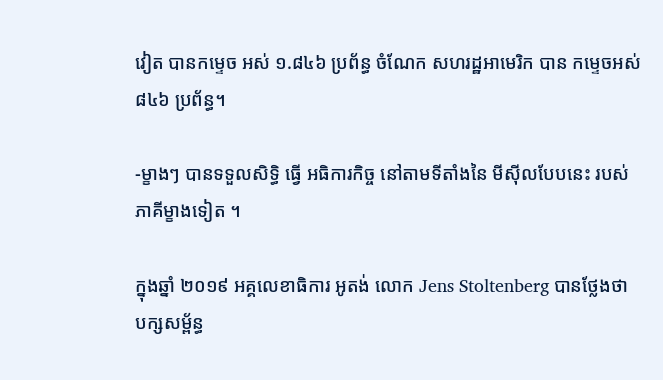វៀត បានកម្ទេច អស់ ១.៨៤៦ ប្រព័ន្ធ ចំណែក សហរដ្ឋអាមេរិក បាន កម្ទេចអស់ ៨៤៦ ប្រព័ន្ធ។

-ម្ខាងៗ បានទទួលសិទ្ធិ ធ្វើ អធិការកិច្ច នៅតាមទីតាំងនៃ មីស៊ីលបែបនេះ របស់ភាគីម្ខាងទៀត ។

ក្នុងឆ្នាំ ២០១៩ អគ្គលេខាធិការ អូតង់ លោក Jens Stoltenberg បានថ្លែងថា បក្សសម្ព័ន្ធ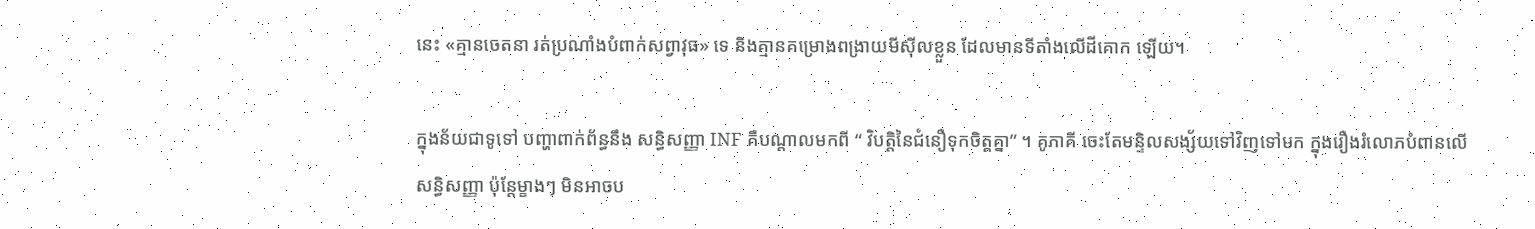នេះ «គ្មានចេតនា រត់ប្រណាំងបំពាក់សព្វាវុធ» ទេ និងគ្មានគម្រោងពង្រាយមីស៊ីលខ្លួន ដែលមានទីតាំងលើដីគោក ឡើយ។

ក្នុងន័យជាទូទៅ បញ្ហាពាក់ព័ន្ធនឹង សន្ធិសញ្ញា INF គឺបណ្តាលមកពី “ វិបត្តិនៃជំនឿទុកចិត្តគ្នា” ។ គូភាគី ចេះតែមន្ទិលសង្ស័យទៅវិញទៅមក ក្នុងរឿងរំលោភបំពានលើសន្ធិសញ្ញា ប៉ុន្តែម្ខាងៗ មិនអាចប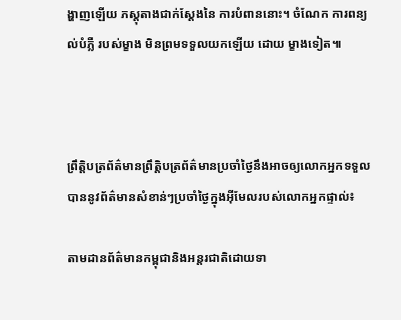ង្ហាញឡើយ ភស្តុតាងជាក់ស្តែងនៃ ការបំពាននោះ។ ចំណែក ការពន្យល់បំភ្លឺ របស់ម្ខាង មិនព្រមទទួលយកឡើយ ដោយ ម្ខាងទៀត៕



ព្រឹត្តិបត្រព័ត៌មានព្រឹត្តិបត្រព័ត៌មានប្រចាំថ្ងៃនឹងអាចឲ្យលោកអ្នកទទួលបាននូវព័ត៌មានសំខាន់ៗប្រចាំថ្ងៃក្នុងអ៊ីមែលរបស់លោកអ្នកផ្ទាល់៖

តាមដានព័ត៌មានកម្ពុជានិងអន្តរជាតិដោយទា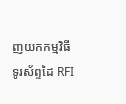ញយកកម្មវិធីទូរស័ព្ទដៃ RFI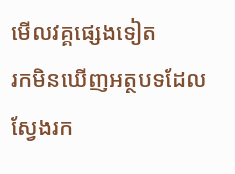មើលវគ្គផ្សេងទៀត
រកមិនឃើញអត្ថបទដែលស្វែងរក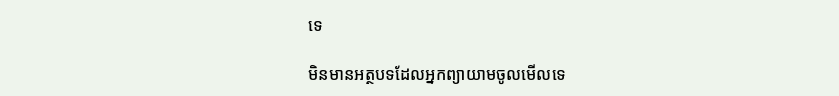ទេ

មិនមានអត្ថបទដែលអ្នកព្យាយាមចូលមើលទេ